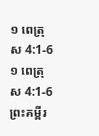១ ពេត្រុស 4:1-6
១ ពេត្រុស 4:1-6 ព្រះគម្ពីរ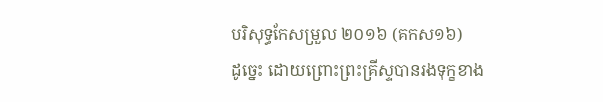បរិសុទ្ធកែសម្រួល ២០១៦ (គកស១៦)
ដូច្នេះ ដោយព្រោះព្រះគ្រីស្ទបានរងទុក្ខខាង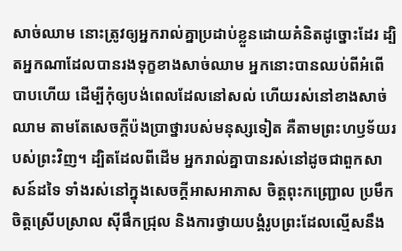សាច់ឈាម នោះត្រូវឲ្យអ្នករាល់គ្នាប្រដាប់ខ្លួនដោយគំនិតដូច្នោះដែរ ដ្បិតអ្នកណាដែលបានរងទុក្ខខាងសាច់ឈាម អ្នកនោះបានឈប់ពីអំពើបាបហើយ ដើម្បីកុំឲ្យបង់ពេលដែលនៅសល់ ហើយរស់នៅខាងសាច់ឈាម តាមតែសេចក្តីប៉ងប្រាថ្នារបស់មនុស្សទៀត គឺតាមព្រះហឫទ័យរបស់ព្រះវិញ។ ដ្បិតដែលពីដើម អ្នករាល់គ្នាបានរស់នៅដូចជាពួកសាសន៍ដទៃ ទាំងរស់នៅក្នុងសេចក្តីអាសអាភាស ចិត្តពុះកញ្រ្ជោល ប្រមឹក ចិត្តស្រើបស្រាល ស៊ីផឹកជ្រុល និងការថ្វាយបង្គំរូបព្រះដែលល្មើសនឹង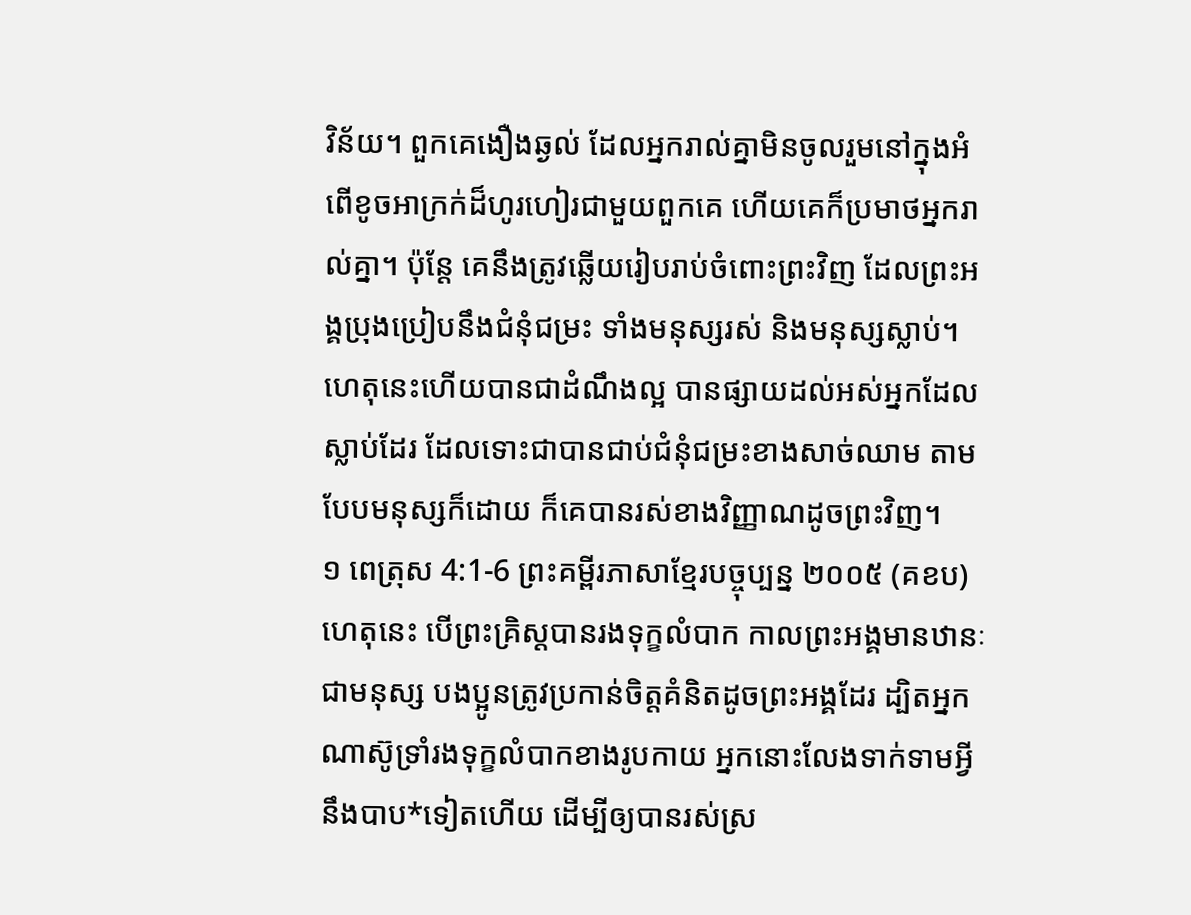វិន័យ។ ពួកគេងឿងឆ្ងល់ ដែលអ្នករាល់គ្នាមិនចូលរួមនៅក្នុងអំពើខូចអាក្រក់ដ៏ហូរហៀរជាមួយពួកគេ ហើយគេក៏ប្រមាថអ្នករាល់គ្នា។ ប៉ុន្តែ គេនឹងត្រូវឆ្លើយរៀបរាប់ចំពោះព្រះវិញ ដែលព្រះអង្គប្រុងប្រៀបនឹងជំនុំជម្រះ ទាំងមនុស្សរស់ និងមនុស្សស្លាប់។ ហេតុនេះហើយបានជាដំណឹងល្អ បានផ្សាយដល់អស់អ្នកដែលស្លាប់ដែរ ដែលទោះជាបានជាប់ជំនុំជម្រះខាងសាច់ឈាម តាមបែបមនុស្សក៏ដោយ ក៏គេបានរស់ខាងវិញ្ញាណដូចព្រះវិញ។
១ ពេត្រុស 4:1-6 ព្រះគម្ពីរភាសាខ្មែរបច្ចុប្បន្ន ២០០៥ (គខប)
ហេតុនេះ បើព្រះគ្រិស្តបានរងទុក្ខលំបាក កាលព្រះអង្គមានឋានៈជាមនុស្ស បងប្អូនត្រូវប្រកាន់ចិត្តគំនិតដូចព្រះអង្គដែរ ដ្បិតអ្នកណាស៊ូទ្រាំរងទុក្ខលំបាកខាងរូបកាយ អ្នកនោះលែងទាក់ទាមអ្វីនឹងបាប*ទៀតហើយ ដើម្បីឲ្យបានរស់ស្រ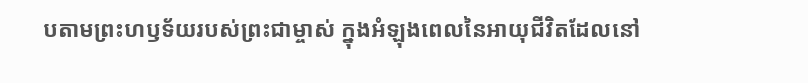បតាមព្រះហឫទ័យរបស់ព្រះជាម្ចាស់ ក្នុងអំឡុងពេលនៃអាយុជីវិតដែលនៅ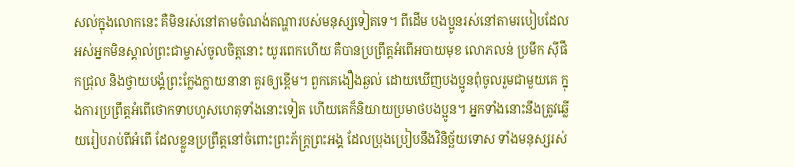សល់ក្នុងលោកនេះ គឺមិនរស់នៅតាមចំណង់តណ្ហារបស់មនុស្សទៀតទេ។ ពីដើម បងប្អូនរស់នៅតាមរបៀបដែលអស់អ្នកមិនស្គាល់ព្រះជាម្ចាស់ចូលចិត្តនោះ យូរពេកហើយ គឺបានប្រព្រឹត្តអំពើអបាយមុខ លោភលន់ ប្រមឹក ស៊ីផឹកជ្រុល និងថ្វាយបង្គំព្រះក្លែងក្លាយនានា គួរឲ្យខ្ពើម។ ពួកគេងឿងឆ្ងល់ ដោយឃើញបងប្អូនពុំចូលរួមជាមួយគេ ក្នុងការប្រព្រឹត្តអំពើថោកទាបហួសហេតុទាំងនោះទៀត ហើយគេក៏និយាយប្រមាថបងប្អូន។ អ្នកទាំងនោះនឹងត្រូវឆ្លើយរៀបរាប់ពីអំពើ ដែលខ្លួនប្រព្រឹត្តនៅចំពោះព្រះភ័ក្ត្រព្រះអង្គ ដែលប្រុងប្រៀបនឹងវិនិច្ឆ័យទោស ទាំងមនុស្សរស់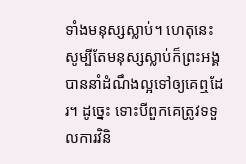ទាំងមនុស្សស្លាប់។ ហេតុនេះ សូម្បីតែមនុស្សស្លាប់ក៏ព្រះអង្គបាននាំដំណឹងល្អទៅឲ្យគេឮដែរ។ ដូច្នេះ ទោះបីពួកគេត្រូវទទួលការវិនិ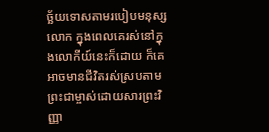ច្ឆ័យទោសតាមរបៀបមនុស្សលោក ក្នុងពេលគេរស់នៅក្នុងលោកីយ៍នេះក៏ដោយ ក៏គេអាចមានជីវិតរស់ស្របតាមព្រះជាម្ចាស់ដោយសារព្រះវិញ្ញា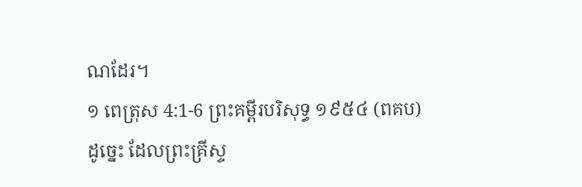ណដែរ។
១ ពេត្រុស 4:1-6 ព្រះគម្ពីរបរិសុទ្ធ ១៩៥៤ (ពគប)
ដូច្នេះ ដែលព្រះគ្រីស្ទ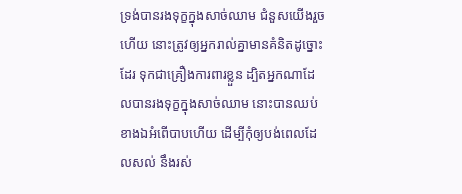ទ្រង់បានរងទុក្ខក្នុងសាច់ឈាម ជំនួសយើងរួចហើយ នោះត្រូវឲ្យអ្នករាល់គ្នាមានគំនិតដូច្នោះដែរ ទុកជាគ្រឿងការពារខ្លួន ដ្បិតអ្នកណាដែលបានរងទុក្ខក្នុងសាច់ឈាម នោះបានឈប់ខាងឯអំពើបាបហើយ ដើម្បីកុំឲ្យបង់ពេលដែលសល់ នឹងរស់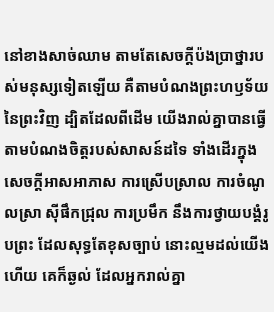នៅខាងសាច់ឈាម តាមតែសេចក្ដីប៉ងប្រាថ្នារបស់មនុស្សទៀតឡើយ គឺតាមបំណងព្រះហឫទ័យនៃព្រះវិញ ដ្បិតដែលពីដើម យើងរាល់គ្នាបានធ្វើតាមបំណងចិត្តរបស់សាសន៍ដទៃ ទាំងដើរក្នុងសេចក្ដីអាសអាភាស ការស្រើបស្រាល ការចំណូលស្រា ស៊ីផឹកជ្រុល ការប្រមឹក នឹងការថ្វាយបង្គំរូបព្រះ ដែលសុទ្ធតែខុសច្បាប់ នោះល្មមដល់យើងហើយ គេក៏ឆ្ងល់ ដែលអ្នករាល់គ្នា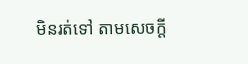មិនរត់ទៅ តាមសេចក្ដី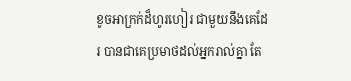ខូចអាក្រក់ដ៏ហូរហៀរ ជាមួយនឹងគេដែរ បានជាគេប្រមាថដល់អ្នករាល់គ្នា តែ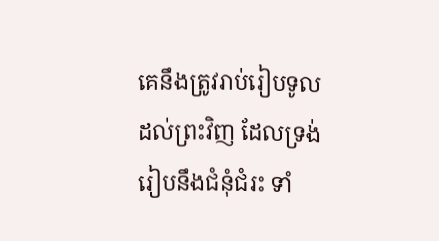គេនឹងត្រូវរាប់រៀបទូលដល់ព្រះវិញ ដែលទ្រង់រៀបនឹងជំនុំជំរះ ទាំ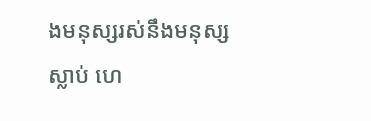ងមនុស្សរស់នឹងមនុស្សស្លាប់ ហេ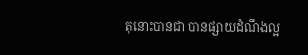តុនោះបានជា បានផ្សាយដំណឹងល្អ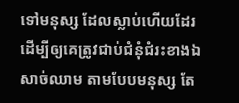ទៅមនុស្ស ដែលស្លាប់ហើយដែរ ដើម្បីឲ្យគេត្រូវជាប់ជំនុំជំរះខាងឯសាច់ឈាម តាមបែបមនុស្ស តែ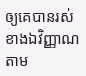ឲ្យគេបានរស់ខាងឯវិញ្ញាណតាម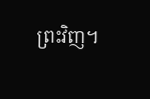ព្រះវិញ។